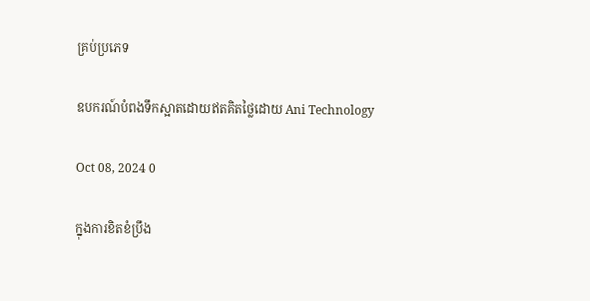គ្រប់ប្រភេទ

ឧបករណ៍បំពងទឹកស្អាតដោយឥតគិតថ្លៃដោយ Ani Technology

Oct 08, 2024 0

ក្នុងការខិតខំប្រឹង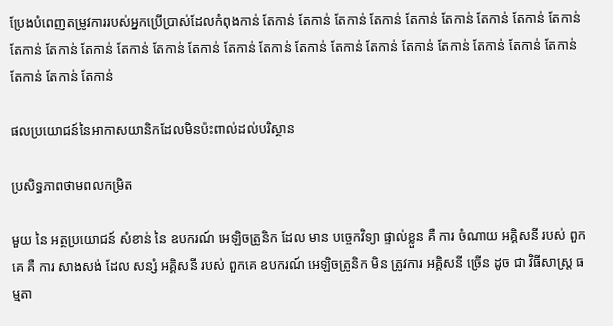ប្រែងបំពេញតម្រូវការរបស់អ្នកប្រើប្រាស់ដែលកំពុងកាន់ តែកាន់ តែកាន់ តែកាន់ តែកាន់ តែកាន់ តែកាន់ តែកាន់ តែកាន់ តែកាន់ តែកាន់ តែកាន់ តែកាន់ តែកាន់ តែកាន់ តែកាន់ តែកាន់ តែកាន់ តែកាន់ តែកាន់ តែកាន់ តែកាន់ តែកាន់ តែកាន់ តែកាន់ តែកាន់ តែកាន់ តែកាន់ តែកាន់

ផលប្រយោជន៍នៃអាកាសយានិកដែលមិនប៉ះពាល់ដល់បរិស្ថាន

ប្រសិទ្ធភាពថាមពលកម្រិត

មួយ នៃ អត្ថប្រយោជន៍ សំខាន់ នៃ ឧបករណ៍ អេឡិចត្រូនិក ដែល មាន បច្ចេកវិទ្យា ផ្ទាល់ខ្លួន គឺ ការ ចំណាយ អគ្គិសនី របស់ ពួកគេ គឺ ការ សាងសង់ ដែល សន្សំ អគ្គិសនី របស់ ពួកគេ ឧបករណ៍ អេឡិចត្រូនិក មិន ត្រូវការ អគ្គិសនី ច្រើន ដូច ជា វិធីសាស្ត្រ ធម្មតា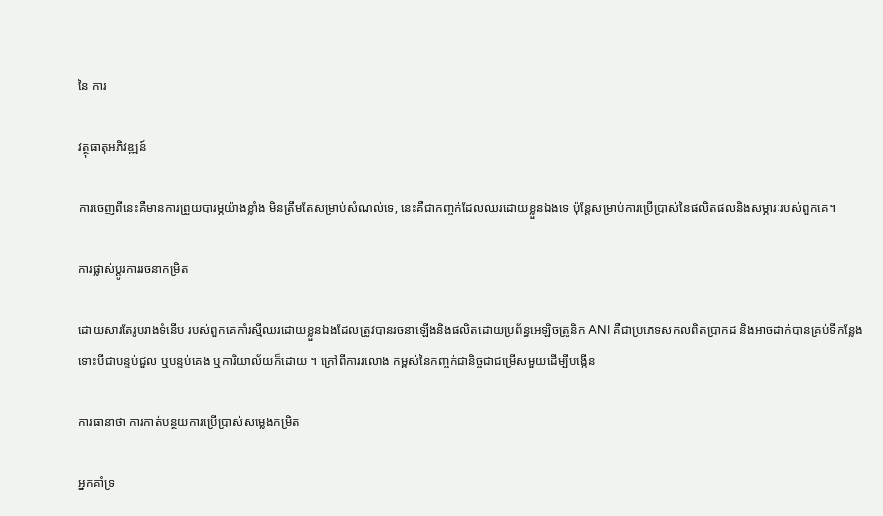នៃ ការ

វត្ថុធាតុអភិវឌ្ឍន៍

ការចេញពីនេះគឺមានការព្រួយបារម្ភយ៉ាងខ្លាំង មិនត្រឹមតែសម្រាប់សំណល់ទេ, នេះគឺជាកញ្ចក់ដែលឈរដោយខ្លួនឯងទេ ប៉ុន្តែសម្រាប់ការប្រើប្រាស់នៃផលិតផលនិងសម្ភារៈរបស់ពួកគេ។

ការផ្លាស់ប្តូរការរចនាកម្រិត

ដោយសារតែរូបរាងទំនើប របស់ពួកគេកាំរស្មីឈរដោយខ្លួនឯងដែលត្រូវបានរចនាឡើងនិងផលិតដោយប្រព័ន្ធអេឡិចត្រូនិក ANI គឺជាប្រភេទសកលពិតប្រាកដ និងអាចដាក់បានគ្រប់ទីកន្លែង ទោះបីជាបន្ទប់ជួល ឬបន្ទប់គេង ឬការិយាល័យក៏ដោយ ។ ក្រៅពីការរលោង កម្ពស់នៃកញ្ចក់ជានិច្ចជាជម្រើសមួយដើម្បីបង្កើន

ការធានាថា ការកាត់បន្ថយការប្រើប្រាស់សម្លេងកម្រិត

អ្នកគាំទ្រ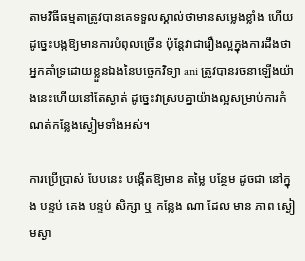តាមវិធីធម្មតាត្រូវបានគេទទួលស្គាល់ថាមានសម្លេងខ្លាំង ហើយដូច្នេះបង្កឱ្យមានការបំពុលច្រើន ប៉ុន្តែវាជារឿងល្អក្នុងការដឹងថាអ្នកគាំទ្រដោយខ្លួនឯងនៃបច្ចេកវិទ្យា ani ត្រូវបានរចនាឡើងយ៉ាងនេះហើយនៅតែស្ងាត់ ដូច្នេះវាស្របគ្នាយ៉ាងល្អសម្រាប់ការកំណត់កន្លែងស្ងៀមទាំងអស់។

ការប្រើប្រាស់ បែបនេះ បង្កើតឱ្យមាន តម្លៃ បន្ថែម ដូចជា នៅក្នុង បន្ទប់ គេង បន្ទប់ សិក្សា ឬ កន្លែង ណា ដែល មាន ភាព ស្ងៀមស្ងា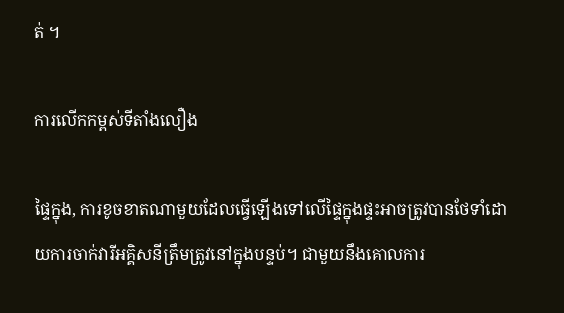ត់ ។

ការលើកកម្ពស់ទីតាំងលឿង

ផ្ទៃក្នុង, ការខូចខាតណាមួយដែលធ្វើឡើងទៅលើផ្ទៃក្នុងផ្ទះអាចត្រូវបានថែទាំដោយការចាក់វារីអគ្គិសនីត្រឹមត្រូវនៅក្នុងបន្ទប់។ ជាមួយនឹងគោលការ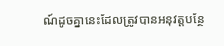ណ៍ដូចគ្នានេះដែលត្រូវបានអនុវត្តបន្ថែ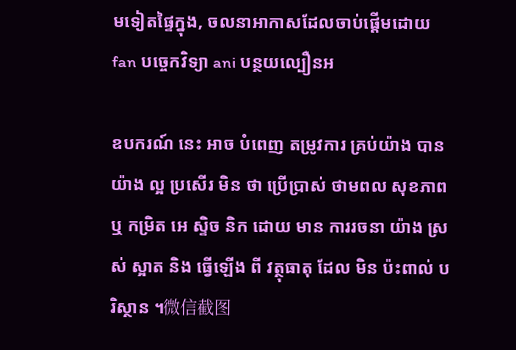មទៀតផ្ទៃក្នុង, ចលនាអាកាសដែលចាប់ផ្តើមដោយ fan បច្ចេកវិទ្យា ani បន្ថយល្បឿនអ

ឧបករណ៍ នេះ អាច បំពេញ តម្រូវការ គ្រប់យ៉ាង បាន យ៉ាង ល្អ ប្រសើរ មិន ថា ប្រើប្រាស់ ថាមពល សុខភាព ឬ កម្រិត អេ ស្ទិច និក ដោយ មាន ការរចនា យ៉ាង ស្រស់ ស្អាត និង ធ្វើឡើង ពី វត្ថុធាតុ ដែល មិន ប៉ះពាល់ បរិស្ថាន ។微信截图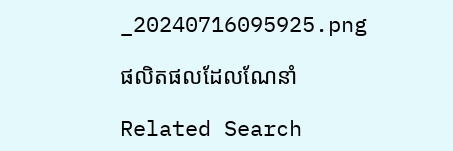_20240716095925.png

ផលិតផលដែលណែនាំ

Related Search